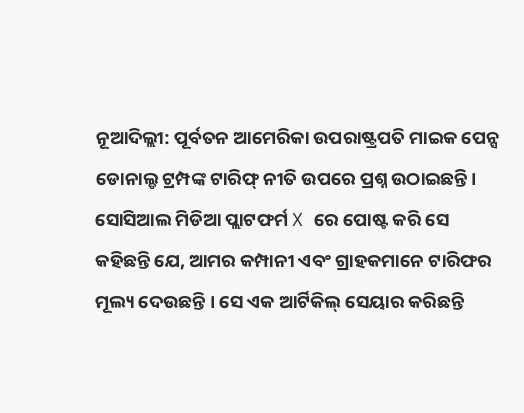ନୂଆଦିଲ୍ଲୀ: ପୂର୍ବତନ ଆମେରିକା ଉପରାଷ୍ଟ୍ରପତି ମାଇକ ପେନ୍ସ ଡୋନାଲ୍ଡ ଟ୍ରମ୍ପଙ୍କ ଟାରିଫ୍ ନୀତି ଉପରେ ପ୍ରଶ୍ନ ଉଠାଇଛନ୍ତି। ସୋସିଆଲ ମିଡିଆ ପ୍ଲାଟଫର୍ମ X ରେ ପୋଷ୍ଟ କରି ସେ କହିଛନ୍ତି ଯେ, ଆମର କମ୍ପାନୀ ଏବଂ ଗ୍ରାହକମାନେ ଟାରିଫର ମୂଲ୍ୟ ଦେଉଛନ୍ତି । ସେ ଏକ ଆର୍ଟିକିଲ୍ ସେୟାର କରିଛନ୍ତି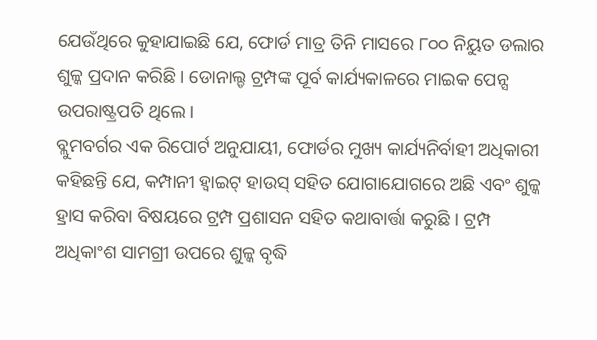ଯେଉଁଥିରେ କୁହାଯାଇଛି ଯେ, ଫୋର୍ଡ ମାତ୍ର ତିନି ମାସରେ ୮୦୦ ନିୟୁତ ଡଲାର ଶୁଳ୍କ ପ୍ରଦାନ କରିଛି । ଡୋନାଲ୍ଡ ଟ୍ରମ୍ପଙ୍କ ପୂର୍ବ କାର୍ଯ୍ୟକାଳରେ ମାଇକ ପେନ୍ସ ଉପରାଷ୍ଟ୍ରପତି ଥିଲେ।
ବ୍ଲୁମବର୍ଗର ଏକ ରିପୋର୍ଟ ଅନୁଯାୟୀ, ଫୋର୍ଡର ମୁଖ୍ୟ କାର୍ଯ୍ୟନିର୍ବାହୀ ଅଧିକାରୀ କହିଛନ୍ତି ଯେ, କମ୍ପାନୀ ହ୍ୱାଇଟ୍ ହାଉସ୍ ସହିତ ଯୋଗାଯୋଗରେ ଅଛି ଏବଂ ଶୁଳ୍କ ହ୍ରାସ କରିବା ବିଷୟରେ ଟ୍ରମ୍ପ ପ୍ରଶାସନ ସହିତ କଥାବାର୍ତ୍ତା କରୁଛି । ଟ୍ରମ୍ପ ଅଧିକାଂଶ ସାମଗ୍ରୀ ଉପରେ ଶୁଳ୍କ ବୃଦ୍ଧି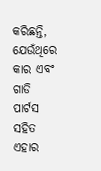କରିଛନ୍ତି, ଯେଉଁଥିରେ କାର ଏବଂ ଗାଡି ପାର୍ଟସ ସହିତ ଏହାର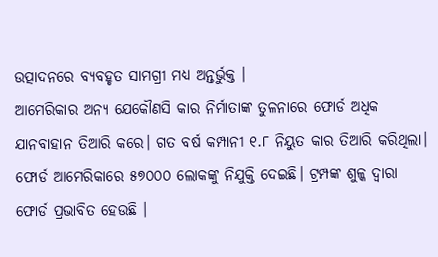ଉତ୍ପାଦନରେ ବ୍ୟବହୃତ ସାମଗ୍ରୀ ମଧ୍ୟ ଅନ୍ତର୍ଭୁକ୍ତ ।
ଆମେରିକାର ଅନ୍ୟ ଯେକୌଣସି କାର ନିର୍ମାତାଙ୍କ ତୁଳନାରେ ଫୋର୍ଡ ଅଧିକ ଯାନବାହାନ ତିଆରି କରେ। ଗତ ବର୍ଷ କମ୍ପାନୀ ୧.୮ ନିୟୁତ କାର ତିଆରି କରିଥିଲା। ଫୋର୍ଡ ଆମେରିକାରେ ୫୭୦୦୦ ଲୋକଙ୍କୁ ନିଯୁକ୍ତି ଦେଇଛି। ଟ୍ରମ୍ପଙ୍କ ଶୁଳ୍କ ଦ୍ୱାରା ଫୋର୍ଡ ପ୍ରଭାବିତ ହେଉଛି ।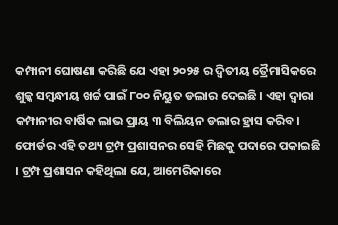କମ୍ପାନୀ ଘୋଷଣା କରିଛି ଯେ ଏହା ୨୦୨୫ ର ଦ୍ୱିତୀୟ ତ୍ରୈମାସିକରେ ଶୁଳ୍କ ସମ୍ବନ୍ଧୀୟ ଖର୍ଚ୍ଚ ପାଇଁ ୮୦୦ ନିୟୁତ ଡଲାର ଦେଇଛି । ଏହା ଦ୍ବାରା କମ୍ପାନୀର ବାର୍ଷିକ ଲାଭ ପ୍ରାୟ ୩ ବିଲିୟନ ଡଲାର ହ୍ରାସ କରିବ।
ଫୋର୍ଡର ଏହି ତଥ୍ୟ ଟ୍ରମ୍ପ ପ୍ରଶାସନର ସେହି ମିଛକୁ ପଦାରେ ପକାଇଛି । ଟ୍ରମ୍ପ ପ୍ରଶାସନ କହିଥିଲା ଯେ, ଆମେରିକାରେ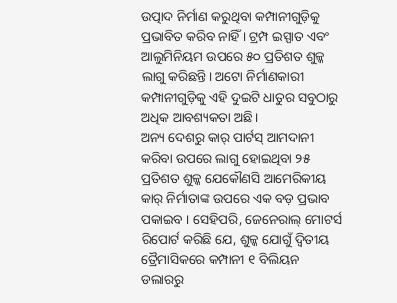ଉତ୍ପାଦ ନିର୍ମାଣ କରୁଥିବା କମ୍ପାନୀଗୁଡ଼ିକୁ ପ୍ରଭାବିତ କରିବ ନାହିଁ । ଟ୍ରମ୍ପ ଇସ୍ପାତ ଏବଂ ଆଲୁମିନିୟମ ଉପରେ ୫୦ ପ୍ରତିଶତ ଶୁଳ୍କ ଲାଗୁ କରିଛନ୍ତି। ଅଟୋ ନିର୍ମାଣକାରୀ କମ୍ପାନୀଗୁଡ଼ିକୁ ଏହି ଦୁଇଟି ଧାତୁର ସବୁଠାରୁ ଅଧିକ ଆବଶ୍ୟକତା ଅଛି।
ଅନ୍ୟ ଦେଶରୁ କାର୍ ପାର୍ଟସ୍ ଆମଦାନୀ କରିବା ଉପରେ ଲାଗୁ ହୋଇଥିବା ୨୫ ପ୍ରତିଶତ ଶୁଳ୍କ ଯେକୌଣସି ଆମେରିକୀୟ କାର୍ ନିର୍ମାତାଙ୍କ ଉପରେ ଏକ ବଡ଼ ପ୍ରଭାବ ପକାଇବ । ସେହିପରି, ଜେନେରାଲ୍ ମୋଟର୍ସ ରିପୋର୍ଟ କରିଛି ଯେ, ଶୁଳ୍କ ଯୋଗୁଁ ଦ୍ୱିତୀୟ ତ୍ରୈମାସିକରେ କମ୍ପାନୀ ୧ ବିଲିୟନ ଡଲାରରୁ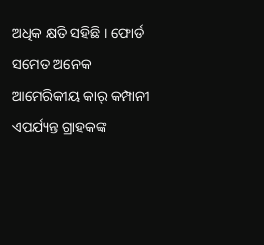ଅଧିକ କ୍ଷତି ସହିଛି । ଫୋର୍ଡ ସମେତ ଅନେକ ଆମେରିକୀୟ କାର୍ କମ୍ପାନୀ ଏପର୍ଯ୍ୟନ୍ତ ଗ୍ରାହକଙ୍କ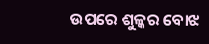ଉପରେ ଶୁଳ୍କର ବୋଝ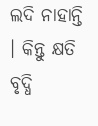ଲଦି ନାହାନ୍ତି । କିନ୍ତୁ କ୍ଷତି ବୃଦ୍ଧି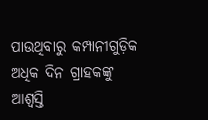ପାଉଥିବାରୁ କମ୍ପାନୀଗୁଡ଼ିକ ଅଧିକ ଦିନ ଗ୍ରାହକଙ୍କୁ ଆଶ୍ବସ୍ତି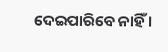ଦେଇପାରିବେ ନାହିଁ ।